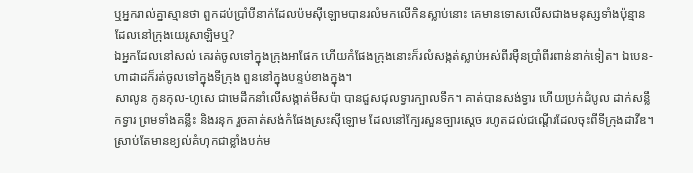ឬអ្នករាល់គ្នាស្មានថា ពួកដប់ប្រាំបីនាក់ដែលប៉មស៊ីឡោមបានរលំមកលើកិនស្លាប់នោះ គេមានទោសលើសជាងមនុស្សទាំងប៉ុន្មាន ដែលនៅក្រុងយេរូសាឡិមឬ?
ឯអ្នកដែលនៅសល់ គេរត់ចូលទៅក្នុងក្រុងអាផែក ហើយកំផែងក្រុងនោះក៏រលំសង្កត់ស្លាប់អស់ពីរម៉ឺនប្រាំពីរពាន់នាក់ទៀត។ ឯបេន-ហាដាដក៏រត់ចូលទៅក្នុងទីក្រុង ពួននៅក្នុងបន្ទប់ខាងក្នុង។
សាលូន កូនកុល-ហូសេ ជាមេដឹកនាំលើសង្កាត់មីសប៉ា បានជួសជុលទ្វារក្បាលទឹក។ គាត់បានសង់ទ្វារ ហើយប្រក់ដំបូល ដាក់សន្លឹកទ្វារ ព្រមទាំងគន្លឹះ និងរនុក រួចគាត់សង់កំផែងស្រះស៊ីឡោម ដែលនៅក្បែរសួនច្បារស្តេច រហូតដល់ជណ្តើរដែលចុះពីទីក្រុងដាវីឌ។
ស្រាប់តែមានខ្យល់គំហុកជាខ្លាំងបក់ម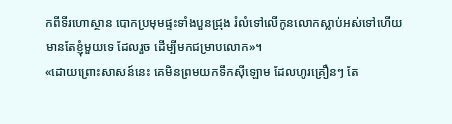កពីទីរហោស្ថាន បោកប្រមុមផ្ទះទាំងបួនជ្រុង រំលំទៅលើកូនលោកស្លាប់អស់ទៅហើយ មានតែខ្ញុំមួយទេ ដែលរួច ដើម្បីមកជម្រាបលោក»។
«ដោយព្រោះសាសន៍នេះ គេមិនព្រមយកទឹកស៊ីឡោម ដែលហូរគ្រឿនៗ តែ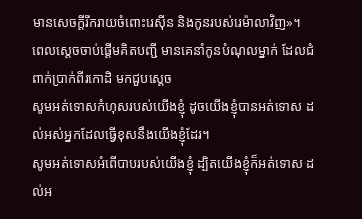មានសេចក្ដីរីករាយចំពោះរេស៊ីន និងកូនរបស់រេម៉ាលាវិញ»។
ពេលស្តេចចាប់ផ្ដើមគិតបញ្ជី មានគេនាំកូនបំណុលម្នាក់ ដែលជំពាក់ប្រាក់ពីរកោដិ មកជួបស្ដេច
សូមអត់ទោសកំហុសរបស់យើងខ្ញុំ ដូចយើងខ្ញុំបានអត់ទោស ដល់អស់អ្នកដែលធ្វើខុសនឹងយើងខ្ញុំដែរ។
សូមអត់ទោសអំពើបាបរបស់យើងខ្ញុំ ដ្បិតយើងខ្ញុំក៏អត់ទោស ដល់អ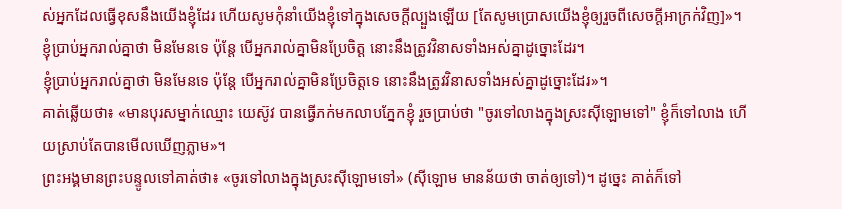ស់អ្នកដែលធ្វើខុសនឹងយើងខ្ញុំដែរ ហើយសូមកុំនាំយើងខ្ញុំទៅក្នុងសេចក្តីល្បួងឡើយ [តែសូមប្រោសយើងខ្ញុំឲ្យរួចពីសេចក្តីអាក្រក់វិញ]»។
ខ្ញុំប្រាប់អ្នករាល់គ្នាថា មិនមែនទេ ប៉ុន្តែ បើអ្នករាល់គ្នាមិនប្រែចិត្ត នោះនឹងត្រូវវិនាសទាំងអស់គ្នាដូច្នោះដែរ។
ខ្ញុំប្រាប់អ្នករាល់គ្នាថា មិនមែនទេ ប៉ុន្តែ បើអ្នករាល់គ្នាមិនប្រែចិត្តទេ នោះនឹងត្រូវវិនាសទាំងអស់គ្នាដូច្នោះដែរ»។
គាត់ឆ្លើយថា៖ «មានបុរសម្នាក់ឈ្មោះ យេស៊ូវ បានធ្វើភក់មកលាបភ្នែកខ្ញុំ រួចប្រាប់ថា "ចូរទៅលាងក្នុងស្រះស៊ីឡោមទៅ" ខ្ញុំក៏ទៅលាង ហើយស្រាប់តែបានមើលឃើញភ្លាម»។
ព្រះអង្គមានព្រះបន្ទូលទៅគាត់ថា៖ «ចូរទៅលាងក្នុងស្រះស៊ីឡោមទៅ» (ស៊ីឡោម មានន័យថា ចាត់ឲ្យទៅ)។ ដូច្នេះ គាត់ក៏ទៅ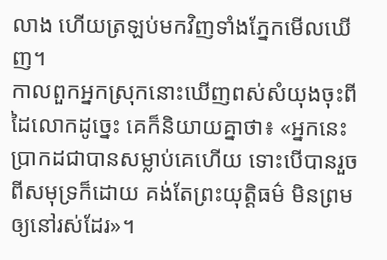លាង ហើយត្រឡប់មកវិញទាំងភ្នែកមើលឃើញ។
កាលពួកអ្នកស្រុកនោះឃើញពស់សំយុងចុះពីដៃលោកដូច្នេះ គេក៏និយាយគ្នាថា៖ «អ្នកនេះប្រាកដជាបានសម្លាប់គេហើយ ទោះបើបានរួចពីសមុទ្រក៏ដោយ គង់តែព្រះយុត្តិធម៌ មិនព្រមឲ្យនៅរស់ដែរ»។